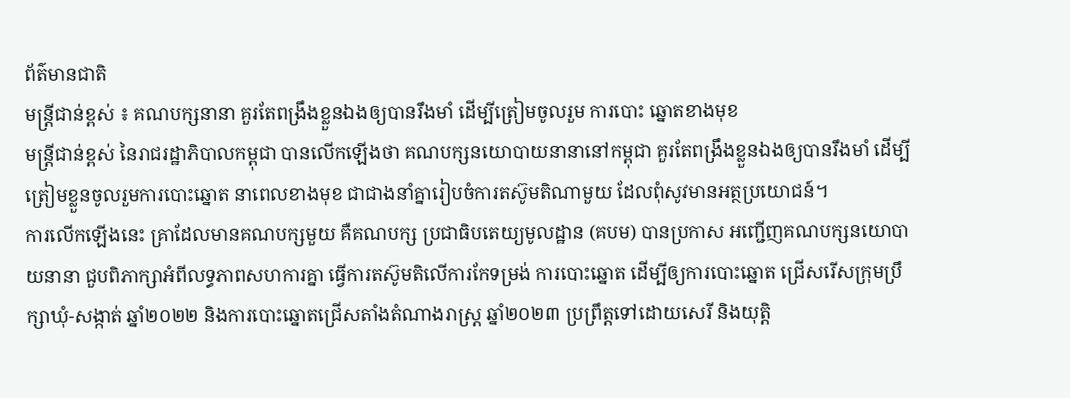ព័ត៌មានជាតិ
មន្ត្រីជាន់ខ្ពស់ ៖ គណបក្សនានា គួរតែពង្រឹងខ្លួនឯងឲ្យបានរឹងមាំ ដើម្បីត្រៀមចូលរួម ការបោះ ឆ្នោតខាងមុខ
មន្ត្រីជាន់ខ្ពស់ នៃរាជរដ្ឋាភិបាលកម្ពុជា បានលើកឡើងថា គណបក្សនយោបាយនានានៅកម្ពុជា គួរតែពង្រឹងខ្លួនឯងឲ្យបានរឹងមាំ ដើម្បីត្រៀមខ្លួនចូលរួមការបោះឆ្នោត នាពេលខាងមុខ ជាជាងនាំគ្នារៀបចំការតស៊ូមតិណាមួយ ដែលពុំសូវមានអត្ថប្រយោជន៍។
ការលើកឡើងនេះ គ្រាដែលមានគណបក្សមួយ គឺគណបក្ស ប្រជាធិបតេយ្យមូលដ្ឋាន (គបម) បានប្រកាស អញ្ជើញគណបក្សនយោបាយនានា ជួបពិភាក្សាអំពីលទ្ធភាពសហការគ្នា ធ្វើការតស៊ូមតិលើការកែទម្រង់ ការបោះឆ្នោត ដើម្បីឲ្យការបោះឆ្នោត ជ្រើសរើសក្រុមប្រឹក្សាឃុំ-សង្កាត់ ឆ្នាំ២០២២ និងការបោះឆ្នោតជ្រើសតាំងតំណាងរាស្រ្ដ ឆ្នាំ២០២៣ ប្រព្រឹត្តទៅដោយសេរី និងយុត្តិ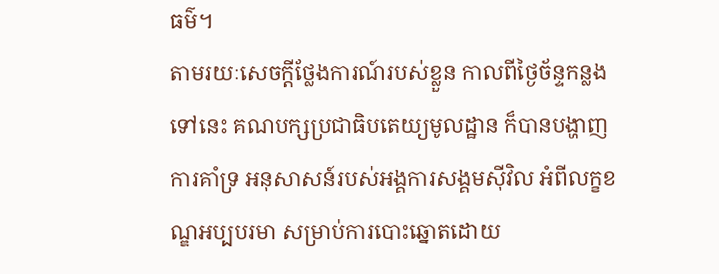ធម៌។
តាមរយៈសេចក្ដីថ្លែងការណ៍របស់ខ្លួន កាលពីថ្ងៃច័ន្ទកន្លងទៅនេះ គណបក្សប្រជាធិបតេយ្យមូលដ្ឋាន ក៏បានបង្ហាញការគាំទ្រ អនុសាសន៍របស់អង្គការសង្គមស៊ីវិល អំពីលក្ខខណ្ឌអប្បបរមា សម្រាប់ការបោះឆ្នោតដោយ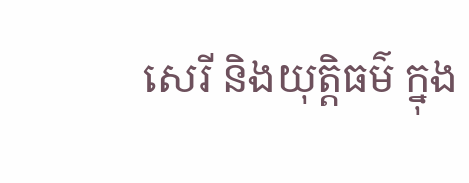សេរី និងយុត្តិធម៌ ក្នុង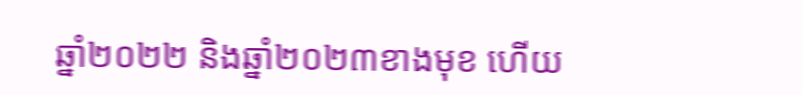ឆ្នាំ២០២២ និងឆ្នាំ២០២៣ខាងមុខ ហើយ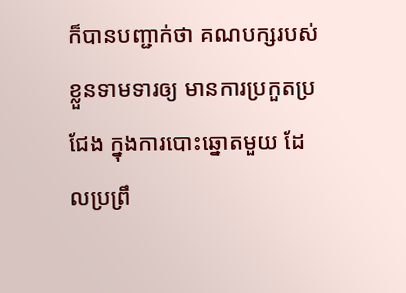ក៏បានបញ្ជាក់ថា គណបក្សរបស់ខ្លួនទាមទារឲ្យ មានការប្រកួតប្រជែង ក្នុងការបោះឆ្នោតមួយ ដែលប្រព្រឹ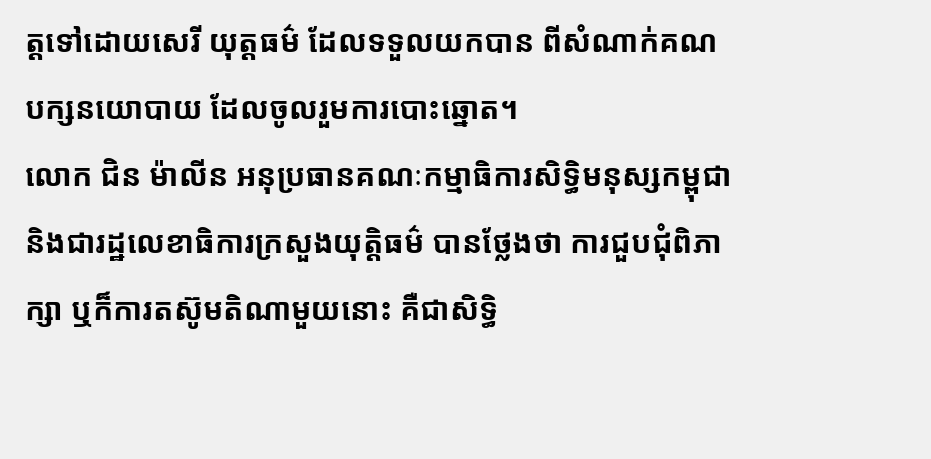ត្តទៅដោយសេរី យុត្តធម៌ ដែលទទួលយកបាន ពីសំណាក់គណបក្សនយោបាយ ដែលចូលរួមការបោះឆ្នោត។
លោក ជិន ម៉ាលីន អនុប្រធានគណៈកម្មាធិការសិទ្ធិមនុស្សកម្ពុជា និងជារដ្ឋលេខាធិការក្រសួងយុត្តិធម៌ បានថ្លែងថា ការជួបជុំពិភាក្សា ឬក៏ការតស៊ូមតិណាមួយនោះ គឺជាសិទ្ធិ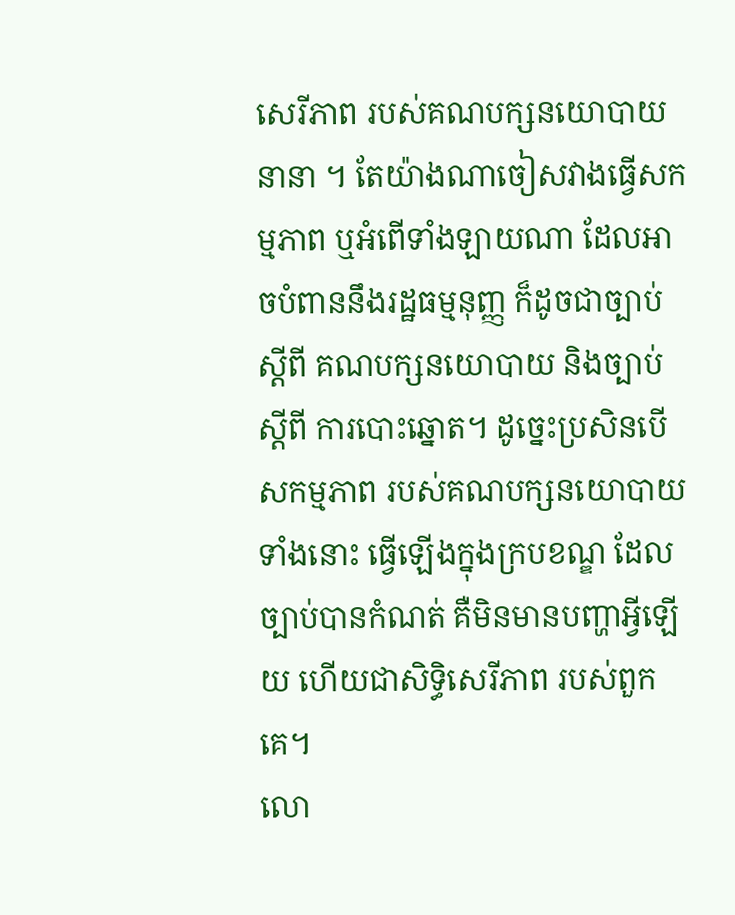សេរីភាព របស់គណបក្សនយោបាយនានា ។ តែយ៉ាងណាចៀសវាងធ្វើសកម្មភាព ឬអំពើទាំងឡាយណា ដែលអាចបំពាននឹងរដ្ឋធម្មនុញ្ញ ក៏ដូចជាច្បាប់ ស្ដីពី គណបក្សនយោបាយ និងច្បាប់ ស្ដីពី ការបោះឆ្នោត។ ដូច្នេះប្រសិនបើសកម្មភាព របស់គណបក្សនយោបាយទាំងនោះ ធ្វើឡើងក្នុងក្របខណ្ឌ ដែលច្បាប់បានកំណត់ គឺមិនមានបញ្ហាអ្វីឡើយ ហើយជាសិទ្ធិសេរីភាព របស់ពួកគេ។
លោ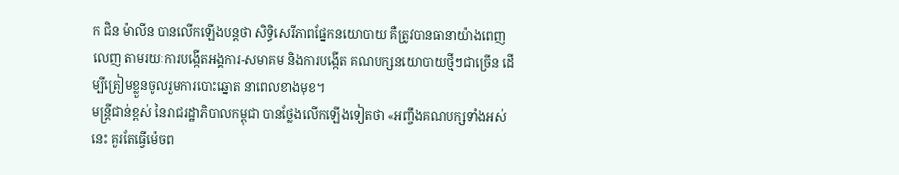ក ជិន ម៉ាលីន បានលើកឡើងបន្តថា សិទ្ធិសេរីភាពផ្នែកនយោបាយ គឺត្រូវបានធានាយ៉ាងពេញលេញ តាមរយៈការបង្កើតអង្គការ-សមាគម និងការបង្កើត គណបក្សនយោបាយថ្មីៗជាច្រើន ដើម្បីត្រៀមខ្លួនចូលរួមការបោះឆ្នោត នាពេលខាងមុខ។
មន្ត្រីជាន់ខ្ពស់ នៃរាជរដ្ឋាភិបាលកម្ពុជា បានថ្លែងលើកឡើងទៀតថា «អញ្ចឹងគណបក្សទាំងអស់នេះ គួរតែធ្វើម៉េចព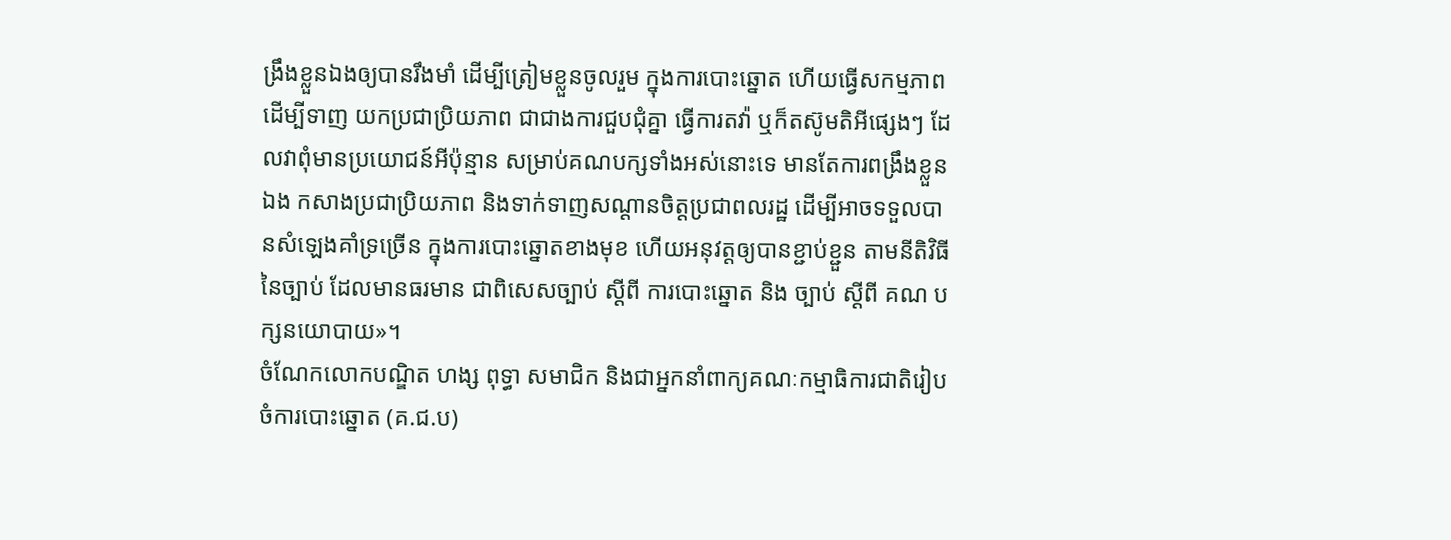ង្រឹងខ្លួនឯងឲ្យបានរឹងមាំ ដើម្បីត្រៀមខ្លួនចូលរួម ក្នុងការបោះឆ្នោត ហើយធ្វើសកម្មភាព ដើម្បីទាញ យកប្រជាប្រិយភាព ជាជាងការជួបជុំគ្នា ធ្វើការតវ៉ា ឬក៏តស៊ូមតិអីផ្សេងៗ ដែលវាពុំមានប្រយោជន៍អីប៉ុន្មាន សម្រាប់គណបក្សទាំងអស់នោះទេ មានតែការពង្រឹងខ្លួនឯង កសាងប្រជាប្រិយភាព និងទាក់ទាញសណ្ដានចិត្តប្រជាពលរដ្ឋ ដើម្បីអាចទទួលបានសំឡេងគាំទ្រច្រើន ក្នុងការបោះឆ្នោតខាងមុខ ហើយអនុវត្តឲ្យបានខ្ជាប់ខ្ជួន តាមនីតិវិធីនៃច្បាប់ ដែលមានធរមាន ជាពិសេសច្បាប់ ស្ដីពី ការបោះឆ្នោត និង ច្បាប់ ស្ដីពី គណ បក្សនយោបាយ»។
ចំណែកលោកបណ្ឌិត ហង្ស ពុទ្ធា សមាជិក និងជាអ្នកនាំពាក្យគណៈកម្មាធិការជាតិរៀបចំការបោះឆ្នោត (គ.ជ.ប)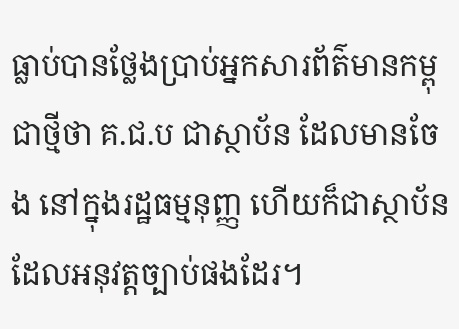ធ្លាប់បានថ្លែងប្រាប់អ្នកសារព័ត៌មានកម្ពុជាថ្មីថា គ.ជ.ប ជាស្ថាប័ន ដែលមានចែង នៅក្នុងរដ្ឋធម្មនុញ្ញ ហើយក៏ជាស្ថាប័ន ដែលអនុវត្តច្បាប់ផងដែរ។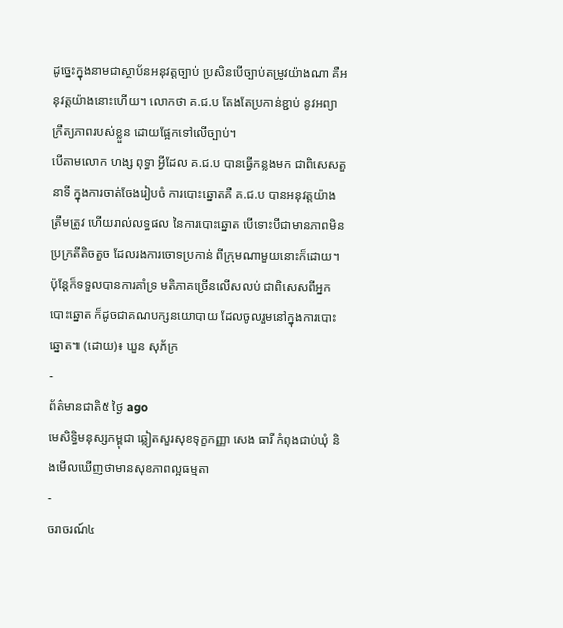ដូច្នេះក្នុងនាមជាស្ថាប័នអនុវត្តច្បាប់ ប្រសិនបើច្បាប់តម្រូវយ៉ាងណា គឺអនុវត្តយ៉ាងនោះហើយ។ លោកថា គ.ជ.ប តែងតែប្រកាន់ខ្ជាប់ នូវអព្យាក្រឹត្យភាពរបស់ខ្លួន ដោយផ្អែកទៅលើច្បាប់។
បើតាមលោក ហង្ស ពុទ្ធា អ្វីដែល គ.ជ.ប បានធ្វើកន្លងមក ជាពិសេសតួនាទី ក្នុងការចាត់ចែងរៀបចំ ការបោះឆ្នោតគឺ គ.ជ.ប បានអនុវត្តយ៉ាងត្រឹមត្រូវ ហើយរាល់លទ្ធផល នៃការបោះឆ្នោត បើទោះបីជាមានភាពមិនប្រក្រតីតិចតួច ដែលរងការចោទប្រកាន់ ពីក្រុមណាមួយនោះក៏ដោយ។ ប៉ុន្តែក៏ទទួលបានការគាំទ្រ មតិភាគច្រើនលើសលប់ ជាពិសេសពីអ្នកបោះឆ្នោត ក៏ដូចជាគណបក្សនយោបាយ ដែលចូលរួមនៅក្នុងការបោះ ឆ្នោត៕ (ដោយ)៖ ឃួន សុភ័ក្រ
-
ព័ត៌មានជាតិ៥ ថ្ងៃ ago
មេសិទ្ធិមនុស្សកម្ពុជា ឆ្លៀតសួរសុខទុក្ខកញ្ញា សេង ធារី កំពុងជាប់ឃុំ និងមើលឃើញថាមានសុខភាពល្អធម្មតា
-
ចរាចរណ៍៤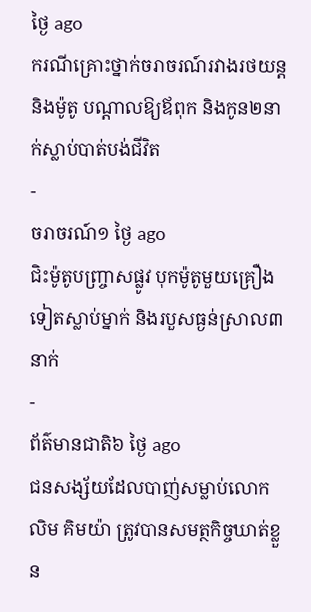ថ្ងៃ ago
ករណីគ្រោះថ្នាក់ចរាចរណ៍រវាងរថយន្ត និងម៉ូតូ បណ្ដាលឱ្យឪពុក និងកូន២នាក់ស្លាប់បាត់បង់ជីវិត
-
ចរាចរណ៍១ ថ្ងៃ ago
ជិះម៉ូតូបញ្ច្រាសផ្លូវ បុកម៉ូតូមួយគ្រឿងទៀតស្លាប់ម្នាក់ និងរបួសធ្ងន់ស្រាល៣នាក់
-
ព័ត៌មានជាតិ៦ ថ្ងៃ ago
ជនសង្ស័យដែលបាញ់សម្លាប់លោក លិម គិមយ៉ា ត្រូវបានសមត្ថកិច្ចឃាត់ខ្លួន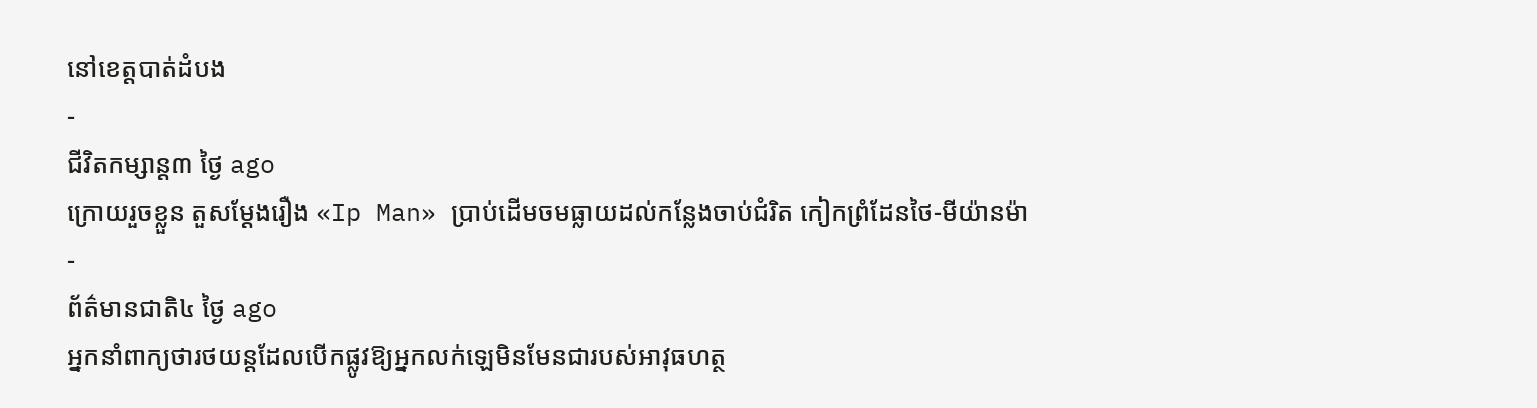នៅខេត្តបាត់ដំបង
-
ជីវិតកម្សាន្ដ៣ ថ្ងៃ ago
ក្រោយរួចខ្លួន តួសម្ដែងរឿង «Ip Man» ប្រាប់ដើមចមធ្លាយដល់កន្លែងចាប់ជំរិត កៀកព្រំដែនថៃ-មីយ៉ានម៉ា
-
ព័ត៌មានជាតិ៤ ថ្ងៃ ago
អ្នកនាំពាក្យថារថយន្តដែលបើកផ្លូវឱ្យអ្នកលក់ឡេមិនមែនជារបស់អាវុធហត្ថ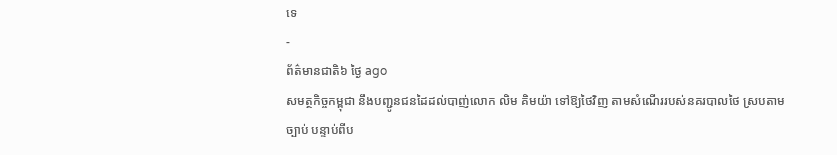ទេ
-
ព័ត៌មានជាតិ៦ ថ្ងៃ ago
សមត្ថកិច្ចកម្ពុជា នឹងបញ្ជូនជនដៃដល់បាញ់លោក លិម គិមយ៉ា ទៅឱ្យថៃវិញ តាមសំណើររបស់នគរបាលថៃ ស្របតាមច្បាប់ បន្ទាប់ពីប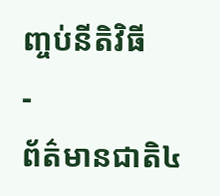ញ្ចប់នីតិវិធី
-
ព័ត៌មានជាតិ៤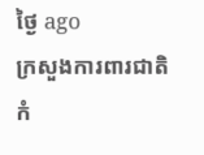ថ្ងៃ ago
ក្រសួងការពារជាតិកំ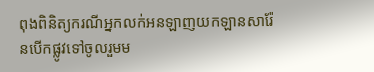ពុងពិនិត្យករណីអ្នកលក់អនឡាញយកឡានសារ៉ែនបើកផ្លូវទៅចូលរួមម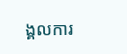ង្គលការ